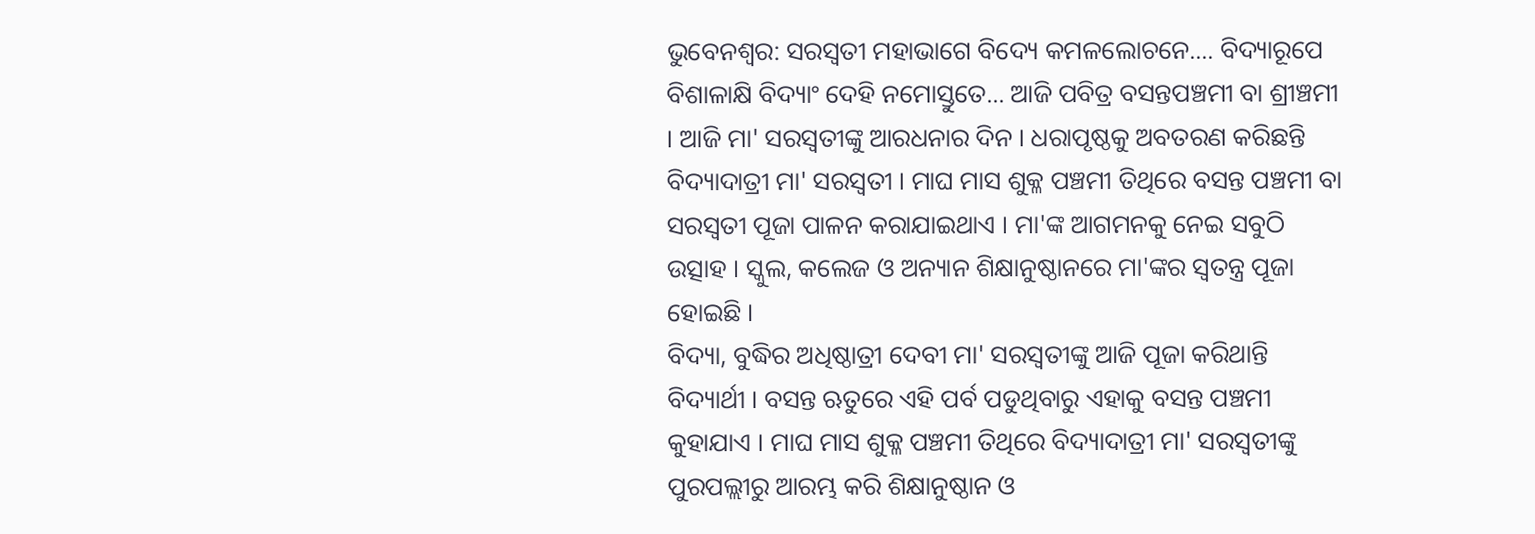ଭୁବେନଶ୍ବର: ସରସ୍ବତୀ ମହାଭାଗେ ବିଦ୍ୟେ କମଳଲୋଚନେ.... ବିଦ୍ୟାରୂପେ ବିଶାଳାକ୍ଷି ବିଦ୍ୟାଂ ଦେହି ନମୋସ୍ତୁତେ... ଆଜି ପବିତ୍ର ବସନ୍ତପଞ୍ଚମୀ ବା ଶ୍ରୀଞ୍ଚମୀ । ଆଜି ମା' ସରସ୍ବତୀଙ୍କୁ ଆରଧନାର ଦିନ । ଧରାପୃଷ୍ଠକୁ ଅବତରଣ କରିଛନ୍ତି ବିଦ୍ୟାଦାତ୍ରୀ ମା' ସରସ୍ବତୀ । ମାଘ ମାସ ଶୁକ୍ଳ ପଞ୍ଚମୀ ତିଥିରେ ବସନ୍ତ ପଞ୍ଚମୀ ବା ସରସ୍ବତୀ ପୂଜା ପାଳନ କରାଯାଇଥାଏ । ମା'ଙ୍କ ଆଗମନକୁ ନେଇ ସବୁଠି ଉତ୍ସାହ । ସ୍କୁଲ, କଲେଜ ଓ ଅନ୍ୟାନ ଶିକ୍ଷାନୁଷ୍ଠାନରେ ମା'ଙ୍କର ସ୍ବତନ୍ତ୍ର ପୂଜା ହୋଇଛି ।
ବିଦ୍ୟା, ବୁଦ୍ଧିର ଅଧିଷ୍ଠାତ୍ରୀ ଦେବୀ ମା' ସରସ୍ୱତୀଙ୍କୁ ଆଜି ପୂଜା କରିଥାନ୍ତି ବିଦ୍ୟାର୍ଥୀ । ବସନ୍ତ ଋତୁରେ ଏହି ପର୍ବ ପଡୁଥିବାରୁ ଏହାକୁ ବସନ୍ତ ପଞ୍ଚମୀ କୁହାଯାଏ । ମାଘ ମାସ ଶୁକ୍ଳ ପଞ୍ଚମୀ ତିଥିରେ ବିଦ୍ୟାଦାତ୍ରୀ ମା' ସରସ୍ବତୀଙ୍କୁ ପୁରପଲ୍ଲୀରୁ ଆରମ୍ଭ କରି ଶିକ୍ଷାନୁଷ୍ଠାନ ଓ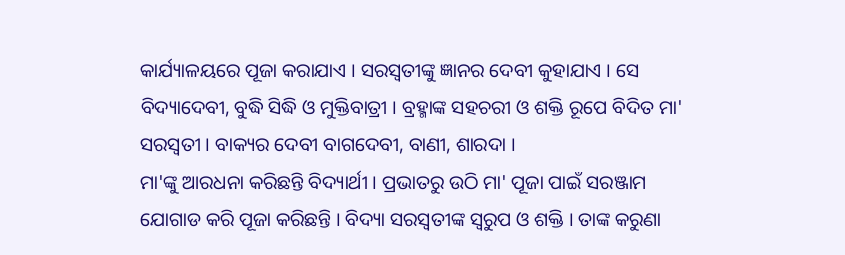କାର୍ଯ୍ୟାଳୟରେ ପୂଜା କରାଯାଏ । ସରସ୍ବତୀଙ୍କୁ ଜ୍ଞାନର ଦେବୀ କୁହାଯାଏ । ସେ ବିଦ୍ୟାଦେବୀ, ବୁଦ୍ଧି ସିଦ୍ଧି ଓ ମୁକ୍ତିବାତ୍ରୀ । ବ୍ରହ୍ମାଙ୍କ ସହଚରୀ ଓ ଶକ୍ତି ରୂପେ ବିଦିତ ମା' ସରସ୍ବତୀ । ବାକ୍ୟର ଦେବୀ ବାଗଦେବୀ, ବାଣୀ, ଶାରଦା ।
ମା'ଙ୍କୁ ଆରଧନା କରିଛନ୍ତି ବିଦ୍ୟାର୍ଥୀ । ପ୍ରଭାତରୁ ଉଠି ମା' ପୂଜା ପାଇଁ ସରଞ୍ଜାମ ଯୋଗାଡ କରି ପୂଜା କରିଛନ୍ତି । ବିଦ୍ୟା ସରସ୍ବତୀଙ୍କ ସ୍ବରୁପ ଓ ଶକ୍ତି । ତାଙ୍କ କରୁଣା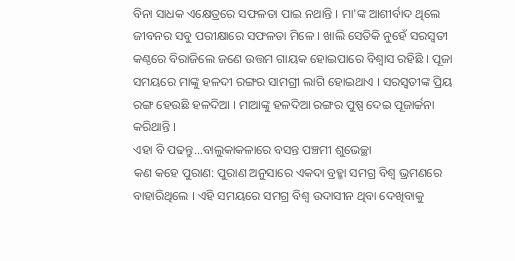ବିନା ସାଧକ ଏକ୍ଷେତ୍ରରେ ସଫଳତା ପାଇ ନଥାନ୍ତି । ମା'ଙ୍କ ଆଶୀର୍ବାଦ ଥିଲେ ଜୀବନର ସବୁ ପରୀକ୍ଷାରେ ସଫଳତା ମିଳେ । ଖାଲି ସେତିକି ନୁହେଁ ସରସ୍ବତୀ କଣ୍ଠରେ ବିରାଜିଲେ ଜଣେ ଉତ୍ତମ ଗାୟକ ହୋଇପାରେ ବିଶ୍ବାସ ରହିଛି । ପୂଜା ସମୟରେ ମାଙ୍କୁ ହଳଦୀ ରଙ୍ଗର ସାମଗ୍ରୀ ଲାଗି ହୋଇଥାଏ । ସରସ୍ବତୀଙ୍କ ପ୍ରିୟ ରଙ୍ଗ ହେଉଛି ହଳଦିଆ । ମାଆଙ୍କୁ ହଳଦିଆ ରଙ୍ଗର ପୁଷ୍ପ ଦେଇ ପୂଜାର୍ଚ୍ଚନା କରିଥାନ୍ତି ।
ଏହା ବି ପଢନ୍ତୁ...ବାଲୁକାକଳାରେ ବସନ୍ତ ପଞ୍ଚମୀ ଶୁଭେଚ୍ଛା
କଣ କହେ ପୁରାଣ: ପୁରାଣ ଅନୁସାରେ ଏକଦା ବ୍ରହ୍ମା ସମଗ୍ର ବିଶ୍ବ ଭ୍ରମଣରେ ବାହାରିଥିଲେ । ଏହି ସମୟରେ ସମଗ୍ର ବିଶ୍ବ ଉଦାସୀନ ଥିବା ଦେଖିବାକୁ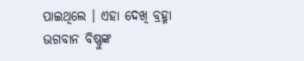ପାଇଥିଲେ । ଏହା ଦେଖି ବ୍ରହ୍ମା ଭଗବାନ ବିଷ୍ଣୁଙ୍କ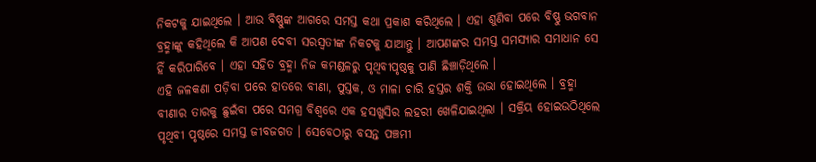ନିକଟକୁ ଯାଇଥିଲେ । ଆଉ ବିଷ୍ଣୁଙ୍କ ଆଗରେ ସମସ୍ତ କଥା ପ୍ରକାଶ କରିଥିଲେ । ଏହା ଶୁଣିବା ପରେ ବିଷ୍ଣୁ ଭଗବାନ ବ୍ରହ୍ମାଙ୍କୁ କହିଥିଲେ କି ଆପଣ ଦେବୀ ସରସ୍ବତୀଙ୍କ ନିକଟକୁ ଯାଆନ୍ତୁ । ଆପଣଙ୍କର ସମସ୍ତ ସମସ୍ୟାର ସମାଧାନ ସେ ହିଁ କରିପାରିବେ । ଏହା ସହିତ ବ୍ରହ୍ମା ନିଜ କମଣ୍ଡଳରୁ ପୃଥିବୀପୃଷ୍ଠକୁ ପାଣି ଛିଞ୍ଚାଡ଼ିଥିଲେ ।
ଏହି ଜଳକଣା ପଡ଼ିବା ପରେ ହାତରେ ବୀଣା, ପୁସ୍ତକ, ଓ ମାଳା ଚାରି ହସ୍ତର ଶକ୍ତି ଉଭା ହୋଇଥିଲେ । ବ୍ରହ୍ମା ବୀଣାର ତାରକୁ ଛୁଇଁବା ପରେ ସମଗ୍ର ବିଶ୍ବରେ ଏକ ହସଖୁସିର ଲହରୀ ଖେଳିଯାଇଥିଲା । ସକ୍ରିୟ ହୋଇଉଠିଥିଲେ ପୃଥିବୀ ପୃଷ୍ଠରେ ସମସ୍ତ ଜୀବଜଗତ । ସେବେଠାରୁ ବସନ୍ତ ପଞ୍ଚମୀ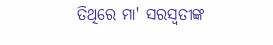ତିଥିରେ ମା' ସରସ୍ବତୀଙ୍କ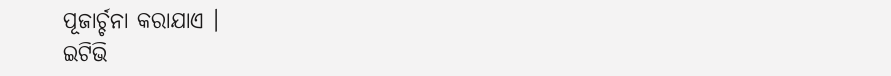ପୂଜାର୍ଚ୍ଚନା କରାଯାଏ ।
ଇଟିଭି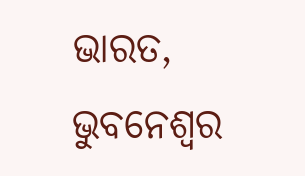ଭାରତ, ଭୁବନେଶ୍ବର